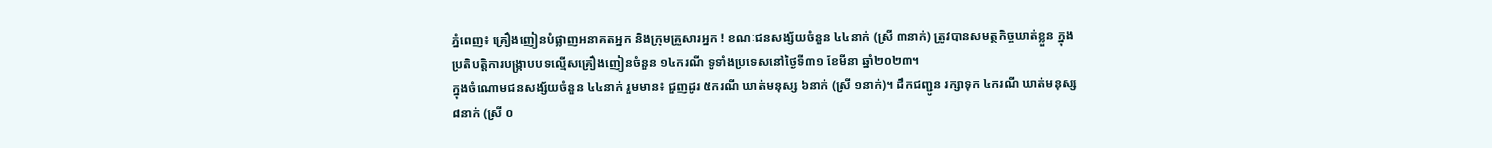ភ្នំពេញ៖ គ្រឿងញៀនបំផ្លាញអនាគតអ្នក និងក្រុមគ្រួសារអ្នក ! ខណៈជនសង្ស័យចំនួន ៤៤នាក់ (ស្រី ៣នាក់) ត្រូវបានសមត្ថកិច្ចឃាត់ខ្លួន ក្នុងប្រតិបត្តិការបង្ក្រាបបទល្មើសគ្រឿងញៀនចំនួន ១៤ករណី ទូទាំងប្រទេសនៅថ្ងៃទី៣១ ខែមីនា ឆ្នាំ២០២៣។
ក្នុងចំណោមជនសង្ស័យចំនួន ៤៤នាក់ រួមមាន៖ ជួញដូរ ៥ករណី ឃាត់មនុស្ស ៦នាក់ (ស្រី ១នាក់)។ ដឹកជញ្ជូន រក្សាទុក ៤ករណី ឃាត់មនុស្ស ៨នាក់ (ស្រី ០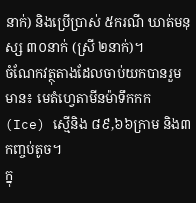នាក់) និងប្រើប្រាស់ ៥ករណី ឃាត់មនុស្ស ៣០នាក់ (ស្រី ២នាក់)។
ចំណែកវត្ថុតាងដែលចាប់យកបានរួមមាន៖ មេតំហ្វេតាមីនម៉ាទឹកកក (Ice) ស្មេីនិង ៨៩,៦៦ក្រាម និង៣កញ្ចប់តូច។
ក្នុ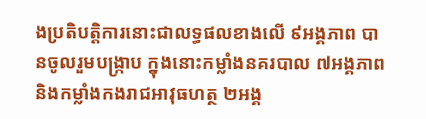ងប្រតិបត្តិការនោះជាលទ្ធផលខាងលើ ៩អង្គភាព បានចូលរួមបង្ក្រាប ក្នុងនោះកម្លាំងនគរបាល ៧អង្គភាព និងកម្លាំងកងរាជអាវុធហត្ថ ២អង្គ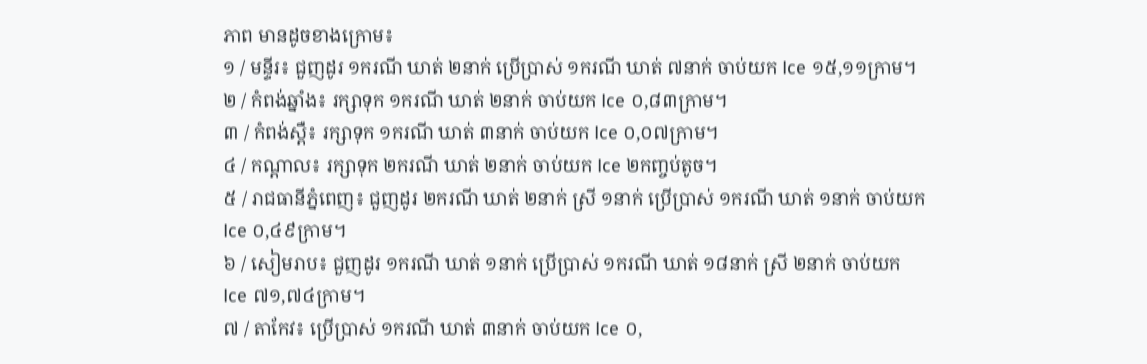ភាព មានដូចខាងក្រោម៖
១ / មន្ទីរ៖ ជួញដូរ ១ករណី ឃាត់ ២នាក់ ប្រើប្រាស់ ១ករណី ឃាត់ ៧នាក់ ចាប់យក Ice ១៥,១១ក្រាម។
២ / កំពង់ឆ្នាំង៖ រក្សាទុក ១ករណី ឃាត់ ២នាក់ ចាប់យក Ice ០,៨៣ក្រាម។
៣ / កំពង់ស្ពឺ៖ រក្សាទុក ១ករណី ឃាត់ ៣នាក់ ចាប់យក Ice ០,០៧ក្រាម។
៤ / កណ្តាល៖ រក្សាទុក ២ករណី ឃាត់ ២នាក់ ចាប់យក Ice ២កញ្ចប់តូច។
៥ / រាជធានីភ្នំពេញ៖ ជួញដូរ ២ករណី ឃាត់ ២នាក់ ស្រី ១នាក់ ប្រើប្រាស់ ១ករណី ឃាត់ ១នាក់ ចាប់យក Ice ០,៤៩ក្រាម។
៦ / សៀមរាប៖ ជួញដូរ ១ករណី ឃាត់ ១នាក់ ប្រើប្រាស់ ១ករណី ឃាត់ ១៨នាក់ ស្រី ២នាក់ ចាប់យក Ice ៧១,៧៤ក្រាម។
៧ / តាកែវ៖ ប្រើប្រាស់ ១ករណី ឃាត់ ៣នាក់ ចាប់យក Ice ០,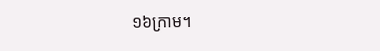១៦ក្រាម។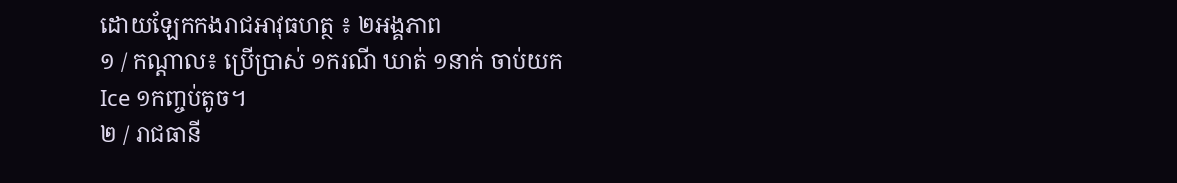ដោយឡែកកងរាជអាវុធហត្ថ ៖ ២អង្គភាព
១ / កណ្តាល៖ ប្រើប្រាស់ ១ករណី ឃាត់ ១នាក់ ចាប់យក Ice ១កញ្ចប់តូច។
២ / រាជធានី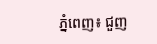ភ្នំពេញ៖ ជួញ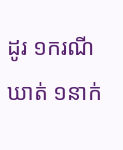ដូរ ១ករណី ឃាត់ ១នាក់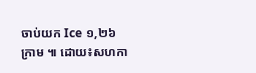ចាប់យក Ice ១,២៦ក្រាម ៕ ដោយ៖សហកា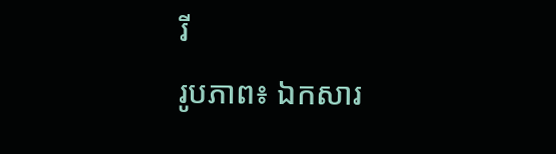រី
រូបភាព៖ ឯកសារ